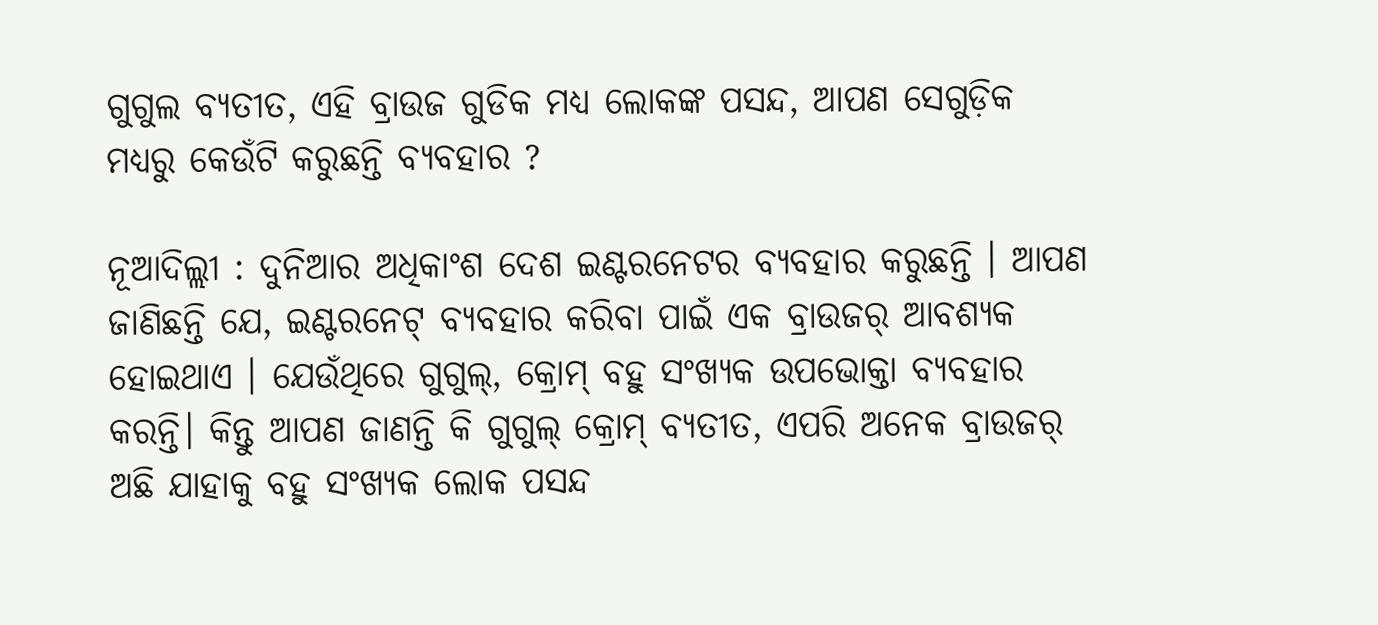ଗୁଗୁଲ ବ୍ୟତୀତ, ଏହି ବ୍ରାଉଜ ଗୁଡିକ ମଧ୍ୟ ଲୋକଙ୍କ ପସନ୍ଦ, ଆପଣ ସେଗୁଡ଼ିକ ମଧ୍ୟରୁ କେଉଁଟି କରୁଛନ୍ତି ବ୍ୟବହାର ?

ନୂଆଦିଲ୍ଲୀ : ଦୁନିଆର ଅଧିକାଂଶ ଦେଶ ଇଣ୍ଟରନେଟର ବ୍ୟବହାର କରୁଛନ୍ତି । ଆପଣ ଜାଣିଛନ୍ତି ଯେ, ଇଣ୍ଟରନେଟ୍ ବ୍ୟବହାର କରିବା ପାଇଁ ଏକ ବ୍ରାଉଜର୍ ଆବଶ୍ୟକ ହୋଇଥାଏ । ଯେଉଁଥିରେ ଗୁଗୁଲ୍, କ୍ରୋମ୍ ବହୁ ସଂଖ୍ୟକ ଉପଭୋକ୍ତା ବ୍ୟବହାର କରନ୍ତି। କିନ୍ତୁ ଆପଣ ଜାଣନ୍ତି କି ଗୁଗୁଲ୍ କ୍ରୋମ୍ ବ୍ୟତୀତ, ଏପରି ଅନେକ ବ୍ରାଉଜର୍ ଅଛି ଯାହାକୁ ବହୁ ସଂଖ୍ୟକ ଲୋକ ପସନ୍ଦ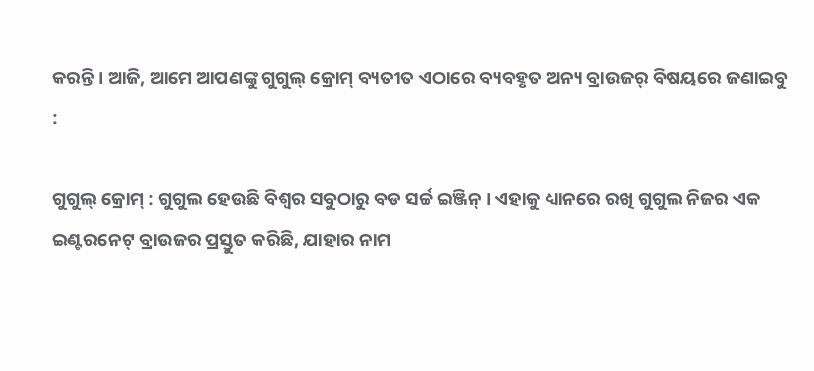କରନ୍ତି । ଆଜି, ଆମେ ଆପଣଙ୍କୁ ଗୁଗୁଲ୍ କ୍ରୋମ୍ ବ୍ୟତୀତ ଏଠାରେ ବ୍ୟବହୃତ ଅନ୍ୟ ବ୍ରାଉଜର୍ ବିଷୟରେ ଜଣାଇବୁ :

ଗୁଗୁଲ୍ କ୍ରୋମ୍ : ଗୁଗୁଲ ହେଉଛି ବିଶ୍ୱର ସବୁଠାରୁ ବଡ ସର୍ଚ୍ଚ ଇଞ୍ଜିନ୍ । ଏହାକୁ ଧ୍ୟାନରେ ରଖି ଗୁଗୁଲ ନିଜର ଏକ ଇଣ୍ଟରନେଟ୍ ବ୍ରାଉଜର ପ୍ରସ୍ତୁତ କରିଛି, ଯାହାର ନାମ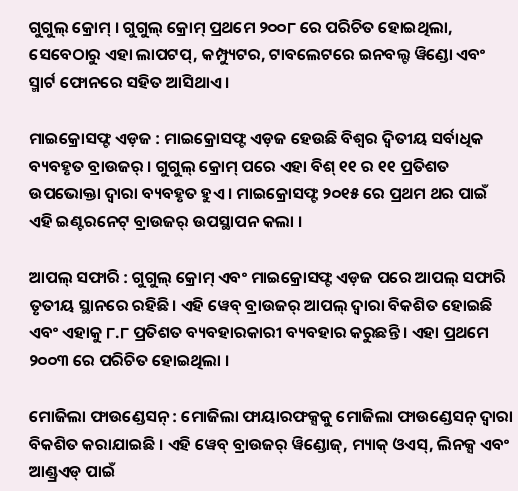ଗୁଗୁଲ୍ କ୍ରୋମ୍ । ଗୁଗୁଲ୍ କ୍ରୋମ୍ ପ୍ରଥମେ ୨୦୦୮ ରେ ପରିଚିତ ହୋଇଥିଲା, ସେବେଠାରୁ ଏହା ଲାପଟପ୍, କମ୍ପ୍ୟୁଟର, ଟାବଲେଟରେ ଇନବଲ୍ଟ ୱିଣ୍ଡୋ ଏବଂ ସ୍ମାର୍ଟ ଫୋନରେ ସହିତ ଆସିଥାଏ ।

ମାଇକ୍ରୋସଫ୍ଟ ଏଡ଼ଜ : ମାଇକ୍ରୋସଫ୍ଟ ଏଡ଼ଜ ହେଉଛି ବିଶ୍ୱର ଦ୍ୱିତୀୟ ସର୍ବାଧିକ ବ୍ୟବହୃତ ବ୍ରାଉଜର୍ । ଗୁଗୁଲ୍ କ୍ରୋମ୍ ପରେ ଏହା ବିଶ୍ ୧୧ ର ୧୧ ପ୍ରତିଶତ ଉପଭୋକ୍ତା ଦ୍ୱାରା ବ୍ୟବହୃତ ହୁଏ । ମାଇକ୍ରୋସଫ୍ଟ ୨୦୧୫ ରେ ପ୍ରଥମ ଥର ପାଇଁ ଏହି ଇଣ୍ଟରନେଟ୍ ବ୍ରାଉଜର୍ ଉପସ୍ଥାପନ କଲା ।

ଆପଲ୍ ସଫାରି : ଗୁଗୁଲ୍ କ୍ରୋମ୍ ଏବଂ ମାଇକ୍ରୋସଫ୍ଟ ଏଡ଼ଜ ପରେ ଆପଲ୍ ସଫାରି ତୃତୀୟ ସ୍ଥାନରେ ରହିଛି। ଏହି ୱେବ୍ ବ୍ରାଉଜର୍ ଆପଲ୍ ଦ୍ୱାରା ବିକଶିତ ହୋଇଛି ଏବଂ ଏହାକୁ ୮.୮ ପ୍ରତିଶତ ବ୍ୟବହାରକାରୀ ବ୍ୟବହାର କରୁଛନ୍ତି । ଏହା ପ୍ରଥମେ ୨୦୦୩ ରେ ପରିଚିତ ହୋଇଥିଲା ।

ମୋଜିଲା ଫାଉଣ୍ଡେସନ୍ : ମୋଜିଲା ଫାୟାରଫକ୍ସକୁ ମୋଜିଲା ଫାଉଣ୍ଡେସନ୍ ଦ୍ୱାରା ବିକଶିତ କରାଯାଇଛି । ଏହି ୱେବ୍ ବ୍ରାଉଜର୍ ୱିଣ୍ଡୋଜ୍, ମ୍ୟାକ୍ ଓଏସ୍, ଲିନକ୍ସ ଏବଂ ଆଣ୍ଡ୍ରଏଡ୍ ପାଇଁ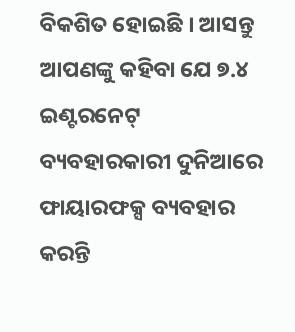ବିକଶିତ ହୋଇଛି । ଆସନ୍ତୁ ଆପଣଙ୍କୁ କହିବା ଯେ ୭.୪ ଇଣ୍ଟରନେଟ୍ ବ୍ୟବହାରକାରୀ ଦୁନିଆରେ ଫାୟାରଫକ୍ସ ବ୍ୟବହାର କରନ୍ତି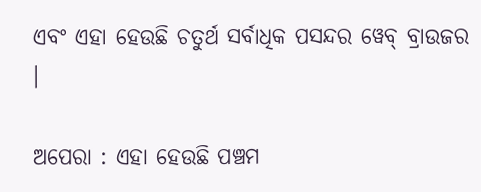ଏବଂ ଏହା ହେଉଛି ଚତୁର୍ଥ ସର୍ବାଧିକ ପସନ୍ଦର ୱେବ୍ ବ୍ରାଉଜର ।

ଅପେରା : ଏହା ହେଉଛି ପଞ୍ଚମ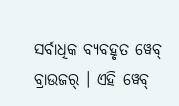ସର୍ବାଧିକ ବ୍ୟବହୃତ ୱେବ୍ ବ୍ରାଉଜର୍ । ଏହି ୱେବ୍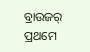ବ୍ରାଉଜର୍ ପ୍ରଥମେ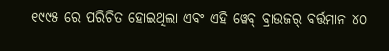୧୯୯୫ ରେ ପରିଚିତ ହୋଇଥିଲା ଏବଂ ଏହି ୱେବ୍ ବ୍ରାଉଜର୍ ବର୍ତ୍ତମାନ ୪୦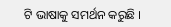ଟି ଭାଷାକୁ ସମର୍ଥନ କରୁଛି ।